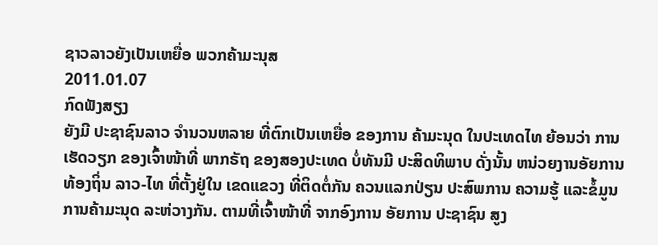ຊາວລາວຍັງເປັນເຫຍື່ອ ພວກຄ້າມະນຸສ
2011.01.07
ກົດຟັງສຽງ
ຍັງມີ ປະຊາຊົນລາວ ຈໍານວນຫລາຍ ທີ່ຕົກເປັນເຫຍື່ອ ຂອງການ ຄ້າມະນຸດ ໃນປະເທດໄທ ຍ້ອນວ່າ ການເຮັດວຽກ ຂອງເຈົ້າໜ້າທີ່ ພາກຣັຖ ຂອງສອງປະເທດ ບໍ່ທັນມີ ປະສິດທິພາບ ດັ່ງນັ້ນ ຫນ່ວຍງານອັຍການ ທ້ອງຖິ່ນ ລາວ-ໄທ ທີ່ຕັ້ງຢູ່ໃນ ເຂດແຂວງ ທີ່ຕິດຕໍ່ກັນ ຄວນແລກປ່ຽນ ປະສົພການ ຄວາມຮູ້ ແລະຂໍ້ມູນ ການຄ້າມະນຸດ ລະຫ່ວາງກັນ. ຕາມທີ່ເຈົ້າໜ້າທີ່ ຈາກອົງການ ອັຍການ ປະຊາຊົນ ສູງ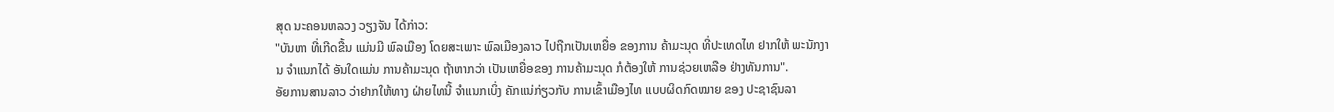ສຸດ ນະຄອນຫລວງ ວຽງຈັນ ໄດ້ກ່າວ:
"ບັນຫາ ທີ່ເກີດຂື້ນ ແມ່ນມີ ພົລເມືອງ ໂດຍສະເພາະ ພົລເມືອງລາວ ໄປຖືກເປັນເຫຍື່ອ ຂອງການ ຄ້າມະນຸດ ທີ່ປະເທດໄທ ຢາກໃຫ້ ພະນັກງານ ຈໍາແນກໄດ້ ອັນໃດແມ່ນ ການຄ້າມະນຸດ ຖ້າຫາກວ່າ ເປັນເຫຍື່ອຂອງ ການຄ້າມະນຸດ ກໍຕ້ອງໃຫ້ ການຊ່ວຍເຫລືອ ຢ່າງທັນການ".
ອັຍການສານລາວ ວ່າຢາກໃຫ້ທາງ ຝ່າຍໄທນີ້ ຈໍາແນກເບິ່ງ ຄັກແນ່ກ່ຽວກັບ ການເຂົ້າເມືອງໄທ ແບບຜິດກົດໝາຍ ຂອງ ປະຊາຊົນລາ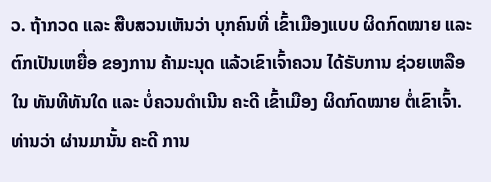ວ. ຖ້າກວດ ແລະ ສືບສວນເຫັນວ່າ ບຸກຄົນທີ່ ເຂົ້າເມືອງແບບ ຜິດກົດໝາຍ ແລະ ຕົກເປັນເຫຍື່ອ ຂອງການ ຄ້າມະນຸດ ແລ້ວເຂົາເຈົ້າຄວນ ໄດ້ຣັບການ ຊ່ວຍເຫລືອໃນ ທັນທີທັນໃດ ແລະ ບໍ່ຄວນດໍາເນີນ ຄະດີ ເຂົ້າເມືອງ ຜິດກົດໝາຍ ຕໍ່ເຂົາເຈົ້າ. ທ່ານວ່າ ຜ່ານມານັ້ນ ຄະດີ ການ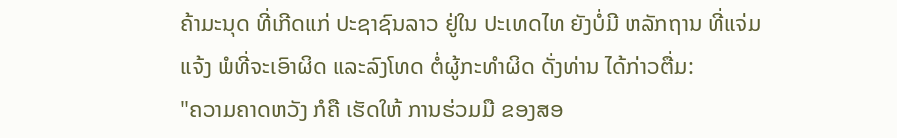ຄ້າມະນຸດ ທີ່ເກີດແກ່ ປະຊາຊົນລາວ ຢູ່ໃນ ປະເທດໄທ ຍັງບໍ່ມີ ຫລັກຖານ ທີ່ແຈ່ມແຈ້ງ ພໍທີ່ຈະເອົາຜິດ ແລະລົງໂທດ ຕໍ່ຜູ້ກະທໍາຜິດ ດັ່ງທ່ານ ໄດ້ກ່າວຕື່ມ:
"ຄວາມຄາດຫວັງ ກໍຄື ເຮັດໃຫ້ ການຮ່ວມມື ຂອງສອ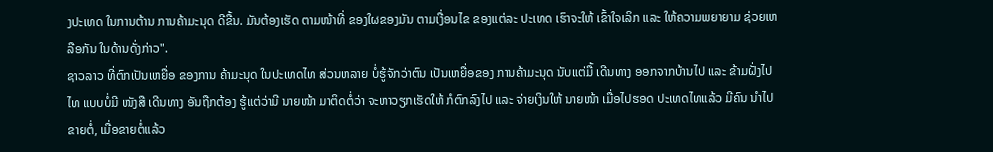ງປະເທດ ໃນການຕ້ານ ການຄ້າມະນຸດ ດີຂື້ນ. ມັນຕ້ອງເຮັດ ຕາມໜ້າທີ່ ຂອງໃຜຂອງມັນ ຕາມເງື່ອນໄຂ ຂອງແຕ່ລະ ປະເທດ ເຮົາຈະໃຫ້ ເຂົ້າໃຈເລິກ ແລະ ໃຫ້ຄວາມພຍາຍາມ ຊ່ວຍເຫລືອກັນ ໃນດ້ານດັ່ງກ່າວ".
ຊາວລາວ ທີ່ຕົກເປັນເຫຍື່ອ ຂອງການ ຄ້າມະນຸດ ໃນປະເທດໄທ ສ່ວນຫລາຍ ບໍ່ຮູ້ຈັກວ່າຕົນ ເປັນເຫຍື່ອຂອງ ການຄ້າມະນຸດ ນັບແຕ່ມື້ ເດີນທາງ ອອກຈາກບ້ານໄປ ແລະ ຂ້າມຝັ່ງໄປໄທ ແບບບໍ່ມີ ໜັງສື ເດີນທາງ ອັນຖືກຕ້ອງ ຮູ້ແຕ່ວ່າມີ ນາຍໜ້າ ມາຕິດຕໍ່ວ່າ ຈະຫາວຽກເຮັດໃຫ້ ກໍຕົກລົງໄປ ແລະ ຈ່າຍເງິນໃຫ້ ນາຍໜ້າ ເມື່ອໄປຮອດ ປະເທດໄທແລ້ວ ມີຄົນ ນໍາໄປຂາຍຕໍ່, ເມື່ອຂາຍຕໍ່ແລ້ວ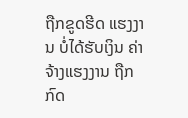ຖືກຂູດຮີດ ແຮງງານ ບໍ່ໄດ້ຮັບເງິນ ຄ່າຈ້າງແຮງງານ ຖືກກົດ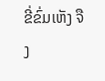ຂີ່ຂົ່ມເຫັງ ຈືງ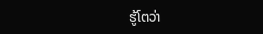ຮູ້ໂຕວ່າ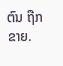ຕົນ ຖືກຂາຍ.